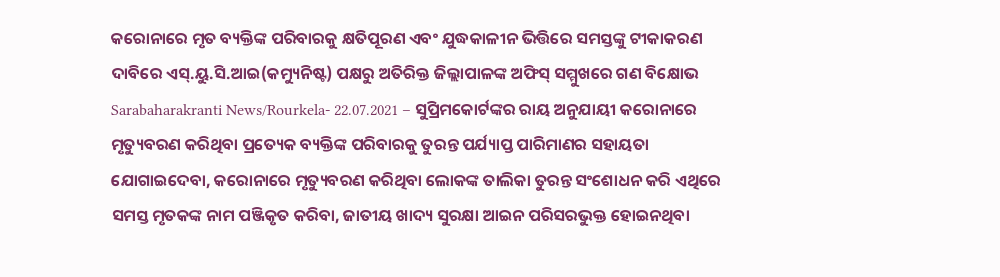କରୋନାରେ ମୃତ ବ୍ୟକ୍ତିଙ୍କ ପରିବାରକୁ କ୍ଷତିପୂରଣ ଏବଂ ଯୁଦ୍ଧକାଳୀନ ଭିତ୍ତିରେ ସମସ୍ତଙ୍କୁ ଟୀକାକରଣ ଦାବିରେ ଏସ୍.ୟୁ.ସି.ଆଇ(କମ୍ୟୁନିଷ୍ଟ) ପକ୍ଷରୁ ଅତିରିକ୍ତ ଜିଲ୍ଲାପାଳଙ୍କ ଅଫିସ୍ ସମ୍ମୁଖରେ ଗଣ ବିକ୍ଷୋଭ
Sarabaharakranti News/Rourkela- 22.07.2021 – ସୁପ୍ରିମକୋର୍ଟଙ୍କର ରାୟ ଅନୁଯାୟୀ କରୋନାରେ ମୃତ୍ୟୁବରଣ କରିଥିବା ପ୍ରତ୍ୟେକ ବ୍ୟକ୍ତିଙ୍କ ପରିବାରକୁ ତୁରନ୍ତ ପର୍ଯ୍ୟାପ୍ତ ପାରିମାଣର ସହାୟତା ଯୋଗାଇଦେବା, କରୋନାରେ ମୃତ୍ୟୁବରଣ କରିଥିବା ଲୋକଙ୍କ ତାଲିକା ତୁରନ୍ତ ସଂଶୋଧନ କରି ଏଥିରେ ସମସ୍ତ ମୃତକଙ୍କ ନାମ ପଞ୍ଜିକୃତ କରିବା, ଜାତୀୟ ଖାଦ୍ୟ ସୁରକ୍ଷା ଆଇନ ପରିସରଭୁକ୍ତ ହୋଇନଥିବା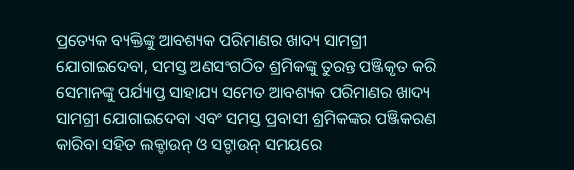ପ୍ରତ୍ୟେକ ବ୍ୟକ୍ତିଙ୍କୁ ଆବଶ୍ୟକ ପରିମାଣର ଖାଦ୍ୟ ସାମଗ୍ରୀ ଯୋଗାଇଦେବା, ସମସ୍ତ ଅଣସଂଗଠିତ ଶ୍ରମିକଙ୍କୁ ତୁରନ୍ତ ପଞ୍ଜିକୃତ କରି ସେମାନଙ୍କୁ ପର୍ଯ୍ୟାପ୍ତ ସାହାଯ୍ୟ ସମେତ ଆବଶ୍ୟକ ପରିମାଣର ଖାଦ୍ୟ ସାମଗ୍ରୀ ଯୋଗାଇଦେବା ଏବଂ ସମସ୍ତ ପ୍ରବାସୀ ଶ୍ରମିକଙ୍କର ପଞ୍ଜିକରଣ କାରିବା ସହିତ ଲକ୍ଡାଉନ୍ ଓ ସଟ୍ଡାଉନ୍ ସମୟରେ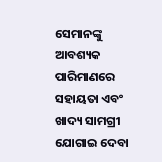ସେମାନଙ୍କୁ ଆବଶ୍ୟକ ପାରିମାଣରେ ସହାୟତା ଏବଂ ଖାଦ୍ୟ ସାମଗ୍ରୀ ଯୋଗାଇ ଦେବା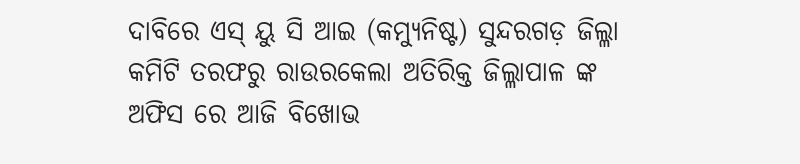ଦାବିରେ ଏସ୍ ୟୁ ସି ଆଇ (କମ୍ୟୁନିଷ୍ଟ) ସୁନ୍ଦରଗଡ଼ ଜିଲ୍ଳା କମିଟି ତରଫରୁ ରାଉରକେଲା ଅତିରିକ୍ତ ଜିଲ୍ଳାପାଳ ଙ୍କ ଅଫିସ ରେ ଆଜି ବିଖୋଭ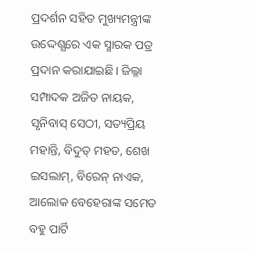ପ୍ରଦର୍ଶନ ସହିତ ମୁଖ୍ୟମନ୍ତ୍ରୀଙ୍କ ଉଦ୍ଦେଶ୍ଯରେ ଏକ ସ୍ମାରକ ପତ୍ର ପ୍ରଦାନ କରାଯାଇଛି। ଜିଲ୍ଳା ସମ୍ପାଦକ ଅଜିତ ନାୟକ, ସୃନିବାସ୍ ସେଠୀ, ସତ୍ୟପ୍ରିୟ ମହାନ୍ତି, ବିଦୁତ୍ ମହତ, ଶେଖ ଇସଲାମ୍, ବିରେନ୍ ନାଏକ, ଆଲୋକ ବେହେରାଙ୍କ ସମେତ ବହୁ ପାର୍ଟି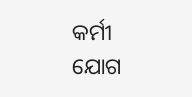କର୍ମୀ ଯୋଗ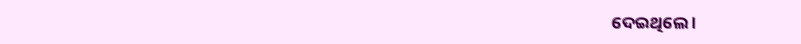ଦେଇଥିଲେ ।